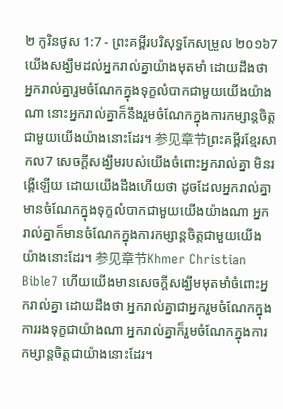២ កូរិនថូស 1:7 - ព្រះគម្ពីរបរិសុទ្ធកែសម្រួល ២០១៦7 យើងសង្ឃឹមដល់អ្នករាល់គ្នាយ៉ាងមុតមាំ ដោយដឹងថា អ្នករាល់គ្នារួមចំណែកក្នុងទុក្ខលំបាកជាមួយយើងយ៉ាងណា នោះអ្នករាល់គ្នាក៏នឹងរួមចំណែកក្នុងការកម្សាន្តចិត្តជាមួយយើងយ៉ាងនោះដែរ។ 参见章节ព្រះគម្ពីរខ្មែរសាកល7 សេចក្ដីសង្ឃឹមរបស់យើងចំពោះអ្នករាល់គ្នា មិនរង្គើឡើយ ដោយយើងដឹងហើយថា ដូចដែលអ្នករាល់គ្នាមានចំណែកក្នុងទុក្ខលំបាកជាមួយយើងយ៉ាងណា អ្នករាល់គ្នាក៏មានចំណែកក្នុងការកម្សាន្តចិត្តជាមួយយើងយ៉ាងនោះដែរ។ 参见章节Khmer Christian Bible7 ហើយយើងមានសេចក្ដីសង្ឃឹមមុតមាំចំពោះអ្នករាល់គ្នា ដោយដឹងថា អ្នករាល់គ្នាជាអ្នករួមចំណែកក្នុងការរងទុក្ខជាយ៉ាងណា អ្នករាល់គ្នាក៏រួមចំណែកក្នុងការកម្សាន្ដចិត្ដជាយ៉ាងនោះដែរ។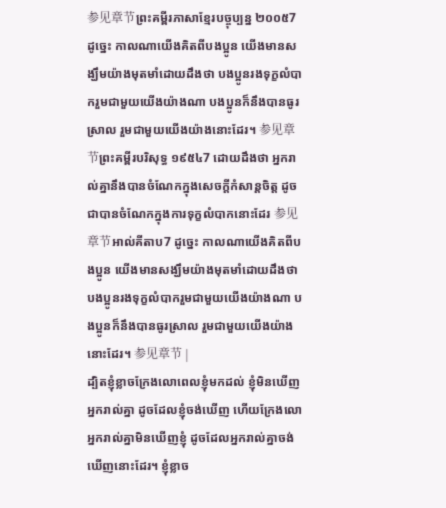参见章节ព្រះគម្ពីរភាសាខ្មែរបច្ចុប្បន្ន ២០០៥7 ដូច្នេះ កាលណាយើងគិតពីបងប្អូន យើងមានសង្ឃឹមយ៉ាងមុតមាំដោយដឹងថា បងប្អូនរងទុក្ខលំបាករួមជាមួយយើងយ៉ាងណា បងប្អូនក៏នឹងបានធូរស្រាល រួមជាមួយយើងយ៉ាងនោះដែរ។ 参见章节ព្រះគម្ពីរបរិសុទ្ធ ១៩៥៤7 ដោយដឹងថា អ្នករាល់គ្នានឹងបានចំណែកក្នុងសេចក្ដីកំសាន្តចិត្ត ដូចជាបានចំណែកក្នុងការទុក្ខលំបាកនោះដែរ 参见章节អាល់គីតាប7 ដូច្នេះ កាលណាយើងគិតពីបងប្អូន យើងមានសង្ឃឹមយ៉ាងមុតមាំដោយដឹងថា បងប្អូនរងទុក្ខលំបាករួមជាមួយយើងយ៉ាងណា បងប្អូនក៏នឹងបានធូរស្រាល រួមជាមួយយើងយ៉ាងនោះដែរ។ 参见章节 |
ដ្បិតខ្ញុំខ្លាចក្រែងលោពេលខ្ញុំមកដល់ ខ្ញុំមិនឃើញអ្នករាល់គ្នា ដូចដែលខ្ញុំចង់ឃើញ ហើយក្រែងលោអ្នករាល់គ្នាមិនឃើញខ្ញុំ ដូចដែលអ្នករាល់គ្នាចង់ឃើញនោះដែរ។ ខ្ញុំខ្លាច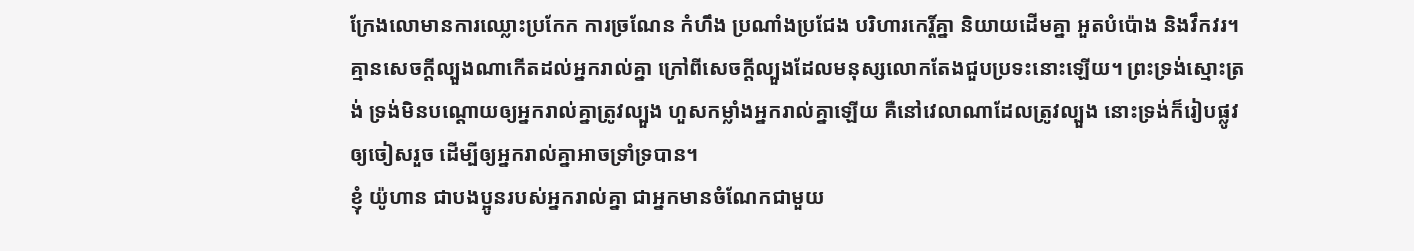ក្រែងលោមានការឈ្លោះប្រកែក ការច្រណែន កំហឹង ប្រណាំងប្រជែង បរិហារកេរ្ដិ៍គ្នា និយាយដើមគ្នា អួតបំប៉ោង និងវឹកវរ។
គ្មានសេចក្តីល្បួងណាកើតដល់អ្នករាល់គ្នា ក្រៅពីសេចក្តីល្បួងដែលមនុស្សលោកតែងជួបប្រទះនោះឡើយ។ ព្រះទ្រង់ស្មោះត្រង់ ទ្រង់មិនបណ្ដោយឲ្យអ្នករាល់គ្នាត្រូវល្បួង ហួសកម្លាំងអ្នករាល់គ្នាឡើយ គឺនៅវេលាណាដែលត្រូវល្បួង នោះទ្រង់ក៏រៀបផ្លូវឲ្យចៀសរួច ដើម្បីឲ្យអ្នករាល់គ្នាអាចទ្រាំទ្របាន។
ខ្ញុំ យ៉ូហាន ជាបងប្អូនរបស់អ្នករាល់គ្នា ជាអ្នកមានចំណែកជាមួយ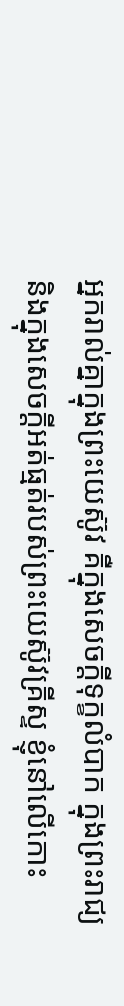អ្នករាល់គ្នាក្នុងព្រះយេស៊ូវ គឺក្នុងសេចក្តីទុក្ខលំបាក ក្នុងព្រះរាជ្យ និងក្នុងសេចក្ដីអត់ធ្មត់របស់ព្រះយេស៊ូវគ្រីស្ទ ខ្ញុំនៅលើកោះ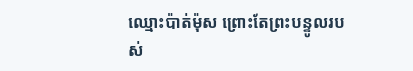ឈ្មោះប៉ាត់ម៉ុស ព្រោះតែព្រះបន្ទូលរបស់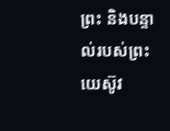ព្រះ និងបន្ទាល់របស់ព្រះយេស៊ូវ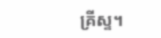គ្រីស្ទ។